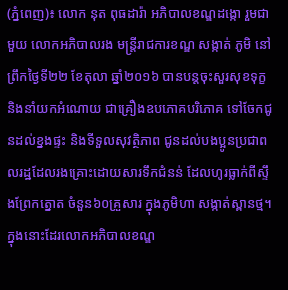(ភ្នំពេញ)៖ លោក នុត ពុធដារ៉ា អភិបាលខណ្ឌដង្កោ រួមជាមួយ លោកអភិបាលរង មន្ត្រីរាជការខណ្ឌ សង្កាត់ ភូមិ នៅព្រឹកថ្ងៃទី២២ ខែតុលា ឆ្នាំ២០១៦ បានបន្តចុះសួរសុខទុក្ខ និងនាំយកអំណោយ ជាគ្រឿងឧបភោគបរិភោគ ទៅចែកជូនដល់ខ្នងផ្ទះ និងទីទួលសុវត្ថិភាព ជូនដល់បងប្អូនប្រជាពលរដ្ឋដែលរងគ្រោះដោយសារទឹកជំនន់ ដែលហូរធ្លាក់ពីស្ទឹងព្រែកត្នោត ចំនួន៦០គ្រួសារ ក្នុងភូមិហា សង្កាត់ស្ពានថ្ម។
ក្នុងនោះដែរលោកអភិបាលខណ្ឌ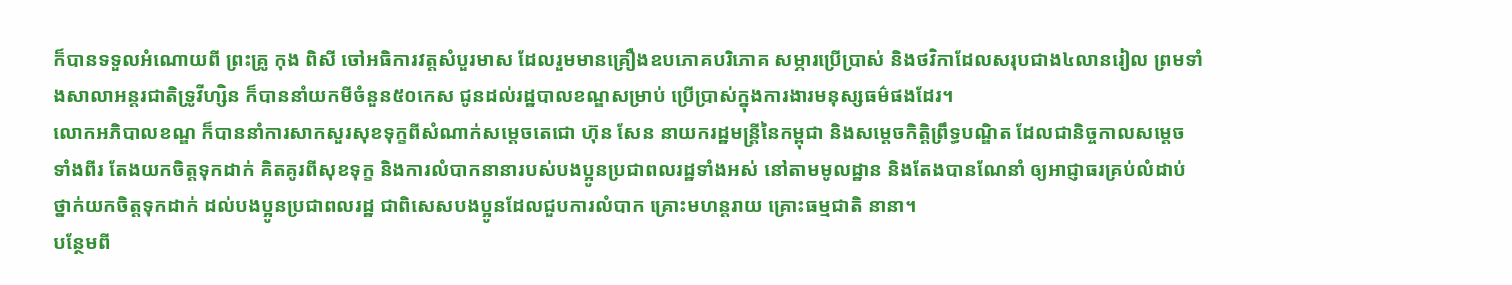ក៏បានទទួលអំណោយពី ព្រះគ្រូ កុង ពិសី ចៅអធិការវត្តសំបួរមាស ដែលរួមមានគ្រឿងឧបភោគបរិភោគ សម្ភារប្រើប្រាស់ និងថវិកាដែលសរុបជាង៤លានរៀល ព្រមទាំងសាលាអន្តរជាតិទ្រូវីហ្សិន ក៏បាននាំយកមីចំនួន៥០កេស ជូនដល់រដ្ឋបាលខណ្ឌសម្រាប់ ប្រើប្រាស់ក្នុងការងារមនុស្សធម៌ផងដែរ។
លោកអភិបាលខណ្ឌ ក៏បាននាំការសាកសួរសុខទុក្ខពីសំណាក់សម្តេចតេជោ ហ៊ុន សែន នាយករដ្ឋមន្ត្រីនៃកម្ពុជា និងសម្តេចកិត្តិព្រឹទ្ធបណ្ឌិត ដែលជានិច្ចកាលសម្តេចទាំងពីរ តែងយកចិត្តទុកដាក់ គិតគូរពីសុខទុក្ខ និងការលំបាកនានារបស់បងប្អូនប្រជាពលរដ្ឋទាំងអស់ នៅតាមមូលដ្ឋាន និងតែងបានណែនាំ ឲ្យអាជ្ញាធរគ្រប់លំដាប់ថ្នាក់យកចិត្តទុកដាក់ ដល់បងប្អូនប្រជាពលរដ្ឋ ជាពិសេសបងប្អូនដែលជួបការលំបាក គ្រោះមហន្តរាយ គ្រោះធម្មជាតិ នានា។
បន្ថែមពី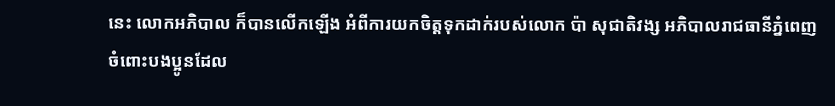នេះ លោកអភិបាល ក៏បានលើកឡើង អំពីការយកចិត្តទុកដាក់របស់លោក ប៉ា សុជាតិវង្ស អភិបាលរាជធានីភ្នំពេញ ចំពោះបងប្អូនដែល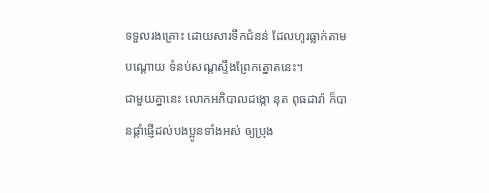ទទួលរងគ្រោះ ដោយសារទឹកជំនន់ ដែលហូរធ្លាក់តាមបណ្តោយ ទំនប់សណ្តស្ទឹងព្រែកត្នោតនេះ។
ជាមួយគ្នានេះ លោកអភិបាលដង្កោ នុត ពុធដារ៉ា ក៏បានផ្តាំផ្ញើដល់បងប្អូនទាំងអស់ ឲ្យប្រុង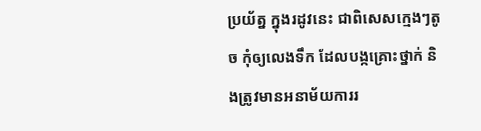ប្រយ័ត្ន ក្នុងរដូវនេះ ជាពិសេសក្មេងៗតូច កុំឲ្យលេងទឹក ដែលបង្កគ្រោះថ្នាក់ និងត្រូវមានអនាម័យការរ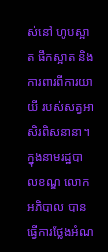ស់នៅ ហូបស្អាត ផឹកស្អាត និងការពារពីការយាយី របស់សត្វអាសិរពិសនានា។
ក្នុងនាមរដ្ឋបាលខណ្ឌ លោកអភិបាល បានធ្វើការថ្លែងអំណ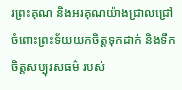រព្រះគុណ និងអរគុណយ៉ាងជ្រាលជ្រៅ ចំពោះព្រះទ័យយកចិត្តទុកដាក់ និងទឹកចិត្តសប្បុរសធម៌ របស់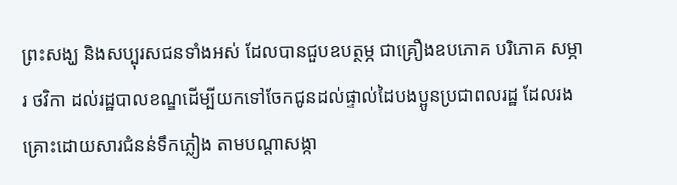ព្រះសង្ឃ និងសប្បុរសជនទាំងអស់ ដែលបានជួបឧបត្ថម្ភ ជាគ្រឿងឧបភោគ បរិភោគ សម្ភារ ថវិកា ដល់រដ្ឋបាលខណ្ឌដើម្បីយកទៅចែកជូនដល់ផ្ទាល់ដៃបងប្អូនប្រជាពលរដ្ឋ ដែលរងគ្រោះដោយសារជំនន់ទឹកភ្លៀង តាមបណ្តាសង្កា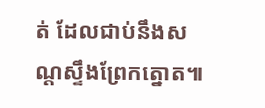ត់ ដែលជាប់នឹងសណ្តស្ទឹងព្រែកត្នោត៕